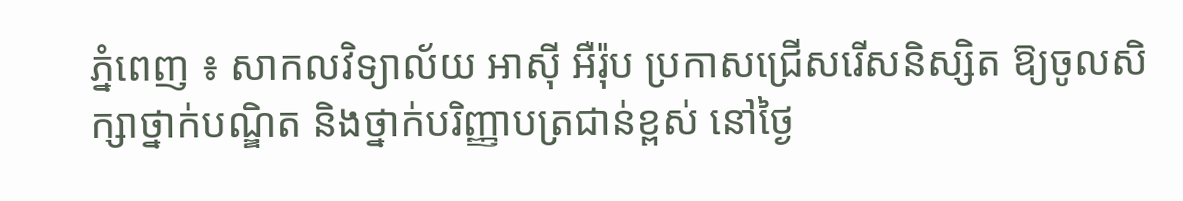ភ្នំពេញ ៖ សាកលវិទ្យាល័យ អាស៊ី អឺរ៉ុប ប្រកាសជ្រើសរើសនិស្សិត ឱ្យចូលសិក្សាថ្នាក់បណ្ឌិត និងថ្នាក់បរិញ្ញាបត្រជាន់ខ្ពស់ នៅថ្ងៃ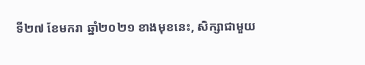ទី២៧ ខែមករា ឆ្នាំ២០២១ ខាងមុខនេះ, សិក្សាជាមួយ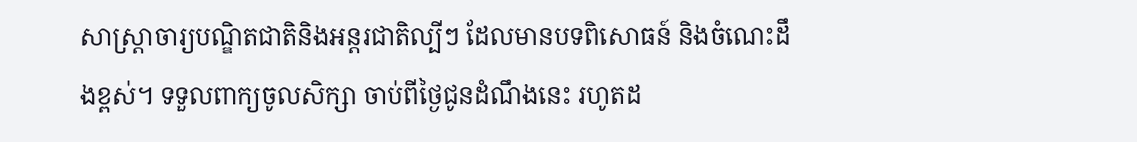សាស្រ្តាចារ្យបណ្ឌិតជាតិនិងអន្តរជាតិល្បីៗ ដែលមានបទពិសោធន៍ និងចំណេះដឹងខ្ពស់។ ទទួលពាក្យចូលសិក្សា ចាប់ពីថ្ងៃជូនដំណឹងនេះ រហូតដ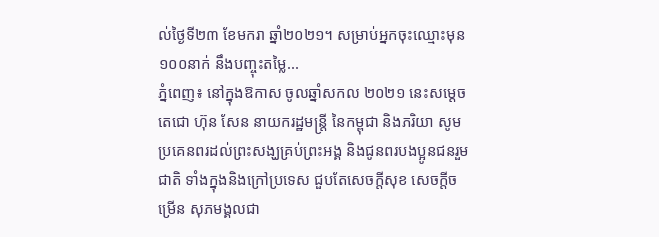ល់ថ្ងៃទី២៣ ខែមករា ឆ្នាំ២០២១។ សម្រាប់អ្នកចុះឈ្មោះមុន១០០នាក់ នឹងបញ្ចុះតម្លៃ...
ភ្នំពេញ៖ នៅក្នុងឱកាស ចូលឆ្នាំសកល ២០២១ នេះសម្ដេចតេជោ ហ៊ុន សែន នាយករដ្ឋមន្រ្តី នៃកម្ពុជា និងភរិយា សូមប្រគេនពរដល់ព្រះសង្ឃគ្រប់ព្រះអង្គ និងជូនពរបងប្អូនជនរួមជាតិ ទាំងក្នុងនិងក្រៅប្រទេស ជួបតែសេចក្តីសុខ សេចក្តីចម្រើន សុភមង្គលជា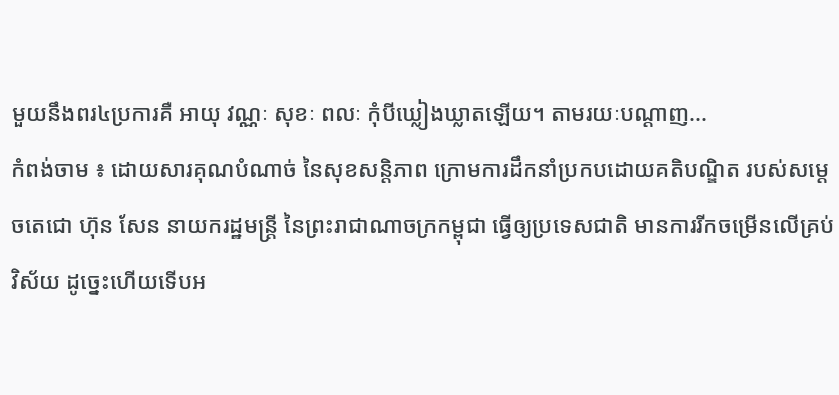មួយនឹងពរ៤ប្រការគឺ អាយុ វណ្ណៈ សុខៈ ពលៈ កុំបីឃ្លៀងឃ្លាតឡើយ។ តាមរយៈបណ្ដាញ...
កំពង់ចាម ៖ ដោយសារគុណបំណាច់ នៃសុខសន្តិភាព ក្រោមការដឹកនាំប្រកបដោយគតិបណ្ឌិត របស់សម្ដេចតេជោ ហ៊ុន សែន នាយករដ្ឋមន្ត្រី នៃព្រះរាជាណាចក្រកម្ពុជា ធ្វើឲ្យប្រទេសជាតិ មានការរីកចម្រើនលើគ្រប់វិស័យ ដូច្នេះហើយទើបអ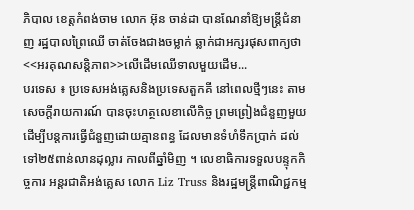ភិបាល ខេត្តកំពង់ចាម លោក អ៊ុន ចាន់ដា បានណែនាំឱ្យមន្ត្រីជំនាញ រដ្ឋបាលព្រៃឈើ ចាត់ចែងជាងចម្លាក់ ឆ្លាក់ជាអក្សរផុសពាក្យថា <<អរគុណសន្តិភាព>>លើដើមឈើទាលមួយដើម...
បរទេស ៖ ប្រទេសអង់គ្លេសនិងប្រទេសតួកគី នៅពេលថ្មីៗនេះ តាមសេចក្តីរាយការណ៍ បានចុះហត្ថលេខាលើកិច្ច ព្រមព្រៀងជំនួញមួយ ដើម្បីបន្តការធ្វើជំនួញដោយគ្មានពន្ធ ដែលមានទំហំទឹកប្រាក់ ដល់ទៅ២៥ពាន់លានដុល្លារ កាលពីឆ្នាំមិញ ។ លេខាធិការទទួលបន្ទុកកិច្ចការ អន្តរជាតិអង់គ្លេស លោក Liz Truss និងរដ្ឋមន្ត្រីពាណិជ្ជកម្ម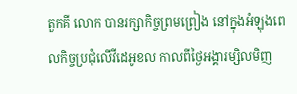តួកគី លោក បានរក្សាកិច្ចព្រមព្រៀង នៅក្នុងអំឡុងពេលកិច្ចប្រជុំលើវីដេអូខល កាលពីថ្ងៃអង្គារម្សិលមិញ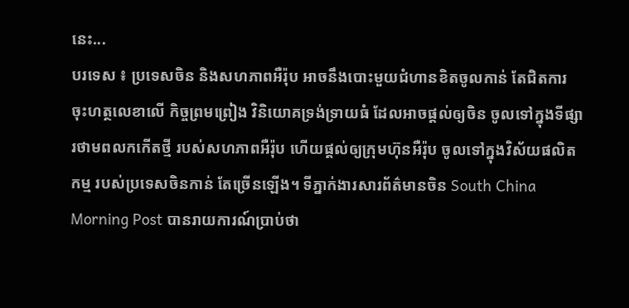នេះ...
បរទេស ៖ ប្រទេសចិន និងសហភាពអឺរ៉ុប អាចនឹងបោះមួយជំហានខិតចូលកាន់ តែជិតការចុះហត្ថលេខាលើ កិច្ចព្រមព្រៀង វិនិយោគទ្រង់ទ្រាយធំ ដែលអាចផ្តល់ឲ្យចិន ចូលទៅក្នុងទីផ្សារថាមពលកកើតថ្មី របស់សហភាពអឺរ៉ុប ហើយផ្តល់ឲ្យក្រុមហ៊ុនអឺរ៉ុប ចូលទៅក្នុងវិស័យផលិតកម្ម របស់ប្រទេសចិនកាន់ តែច្រើនឡើង។ ទីភ្នាក់ងារសារព័ត៌មានចិន South China Morning Post បានរាយការណ៍ប្រាប់ថា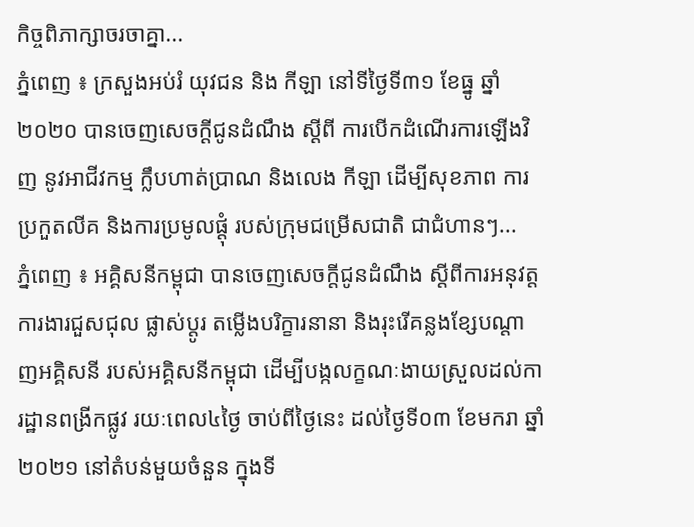កិច្ចពិភាក្សាចរចាគ្នា...
ភ្នំពេញ ៖ ក្រសួងអប់រំ យុវជន និង កីឡា នៅទីថ្ងៃទី៣១ ខែធ្នូ ឆ្នាំ ២០២០ បានចេញសេចក្ដីជូនដំណឹង ស្ដីពី ការបើកដំណើរការឡើងវិញ នូវអាជីវកម្ម ក្លឹបហាត់ប្រាណ និងលេង កីឡា ដើម្បីសុខភាព ការប្រកួតលីគ និងការប្រមូលផ្ដុំ របស់ក្រុមជម្រើសជាតិ ជាជំហានៗ...
ភ្នំពេញ ៖ អគ្គិសនីកម្ពុជា បានចេញសេចក្តីជូនដំណឹង ស្តីពីការអនុវត្តការងារជួសជុល ផ្លាស់ប្តូរ តម្លើងបរិក្ខារនានា និងរុះរើគន្លងខ្សែបណ្តាញអគ្គិសនី របស់អគ្គិសនីកម្ពុជា ដើម្បីបង្កលក្ខណៈងាយស្រួលដល់ការដ្ឋានពង្រីកផ្លូវ រយៈពេល៤ថ្ងៃ ចាប់ពីថ្ងៃនេះ ដល់ថ្ងៃទី០៣ ខែមករា ឆ្នាំ២០២១ នៅតំបន់មួយចំនួន ក្នុងទី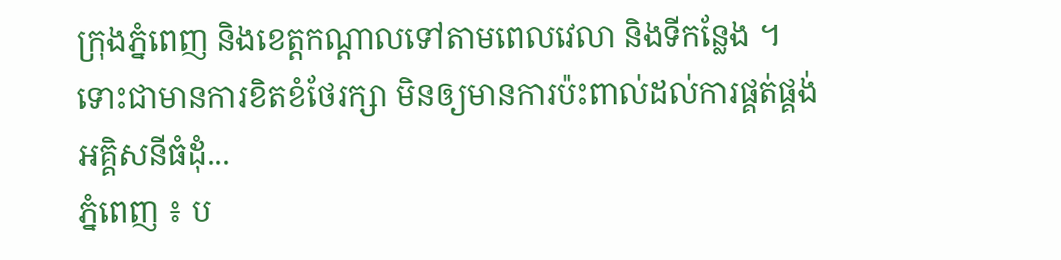ក្រុងភ្នំពេញ និងខេត្តកណ្ដាលទៅតាមពេលវេលា និងទីកន្លែង ។ ទោះជាមានការខិតខំថែរក្សា មិនឲ្យមានការប៉ះពាល់ដល់ការផ្គត់ផ្គង់អគ្គិសនីធំដុំ...
ភ្នំពេញ ៖ ប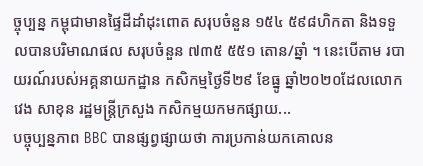ច្ចុប្បន្ន កម្ពុជាមានផ្ទៃដីដាំដុះពោត សរុបចំនួន ១៥៤ ៥៩៨ហិកតា និងទទួលបានបរិមាណផល សរុបចំនួន ៧៣៥ ៥៥១ តោន/ឆ្នាំ ។ នេះបើតាម របាយរណ៍របស់អគ្គនាយកដ្ឋាន កសិកម្មថ្ងៃទី២៩ ខែធ្នូ ឆ្នាំ២០២០ដែលលោក វេង សាខុន រដ្ឋមន្រ្តីក្រសួង កសិកម្មយកមកផ្សាយ...
បច្ចុប្បន្នភាព BBC បានផ្សព្វផ្សាយថា ការប្រកាន់យកគោលន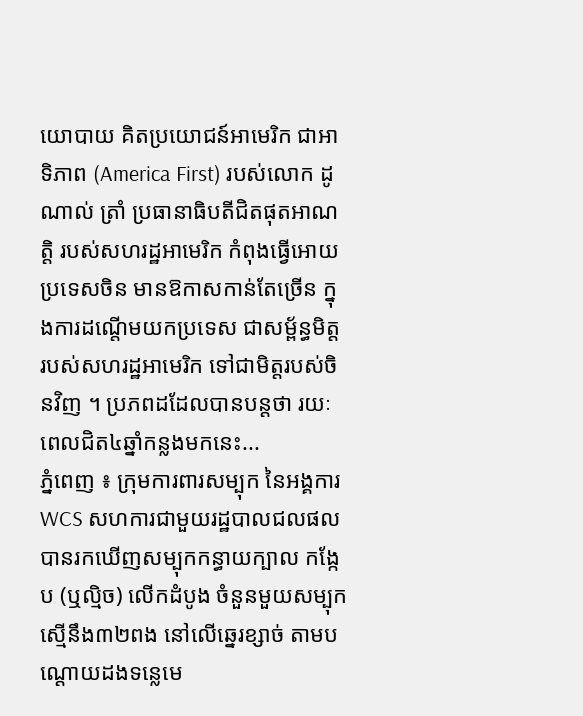យោបាយ គិតប្រយោជន៍អាមេរិក ជាអាទិភាព (America First) របស់លោក ដូណាល់ ត្រាំ ប្រធានាធិបតីជិតផុតអាណត្តិ របស់សហរដ្ឋអាមេរិក កំពុងធ្វើអោយប្រទេសចិន មានឱកាសកាន់តែច្រើន ក្នុងការដណ្តើមយកប្រទេស ជាសម្ព័ន្ធមិត្ត របស់សហរដ្ឋអាមេរិក ទៅជាមិត្តរបស់ចិនវិញ ។ ប្រភពដដែលបានបន្តថា រយៈពេលជិត៤ឆ្នាំកន្លងមកនេះ...
ភ្នំពេញ ៖ ក្រុមការពារសម្បុក នៃអង្គការ WCS សហការជាមួយរដ្ឋបាលជលផល បានរកឃើញសម្បុកកន្ធាយក្បាល កង្កែប (ឬល្មិច) លើកដំបូង ចំនួនមួយសម្បុក ស្មើនឹង៣២ពង នៅលើឆ្នេរខ្សាច់ តាមបណ្តោយដងទន្លេមេ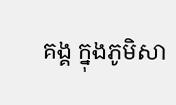គង្គ ក្នុងភូមិសា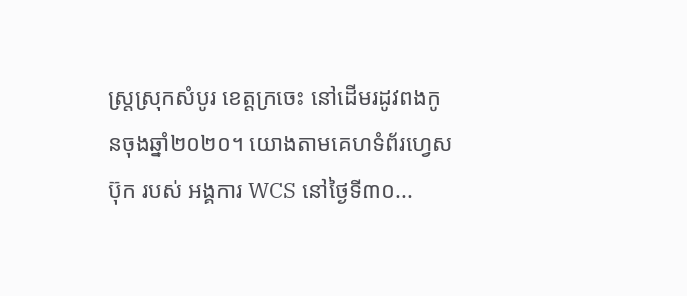ស្ត្រស្រុកសំបូរ ខេត្តក្រចេះ នៅដើមរដូវពងកូនចុងឆ្នាំ២០២០។ យោងតាមគេហទំព័រហ្វេសប៊ុក របស់ អង្គការ WCS នៅថ្ងៃទី៣០...